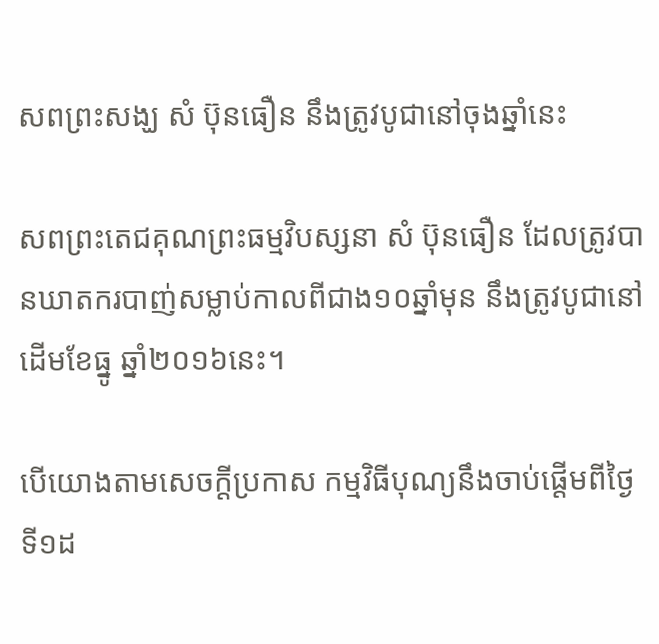សពព្រះសង្ឃ សំ ប៊ុនធឿន នឹងត្រូវបូជានៅចុងឆ្នាំនេះ

សពព្រះតេជគុណព្រះធម្មវិបស្សនា សំ ប៊ុនធឿន ដែលត្រូវបានឃាតករបាញ់សម្លាប់កាលពីជាង១០ឆ្នាំមុន នឹងត្រូវបូជានៅដើមខែធ្នូ ឆ្នាំ២០១៦នេះ។

បើយោងតាមសេចក្ដីប្រកាស កម្មវិធីបុណ្យនឹងចាប់ផ្ដើមពីថ្ងៃទី១ដ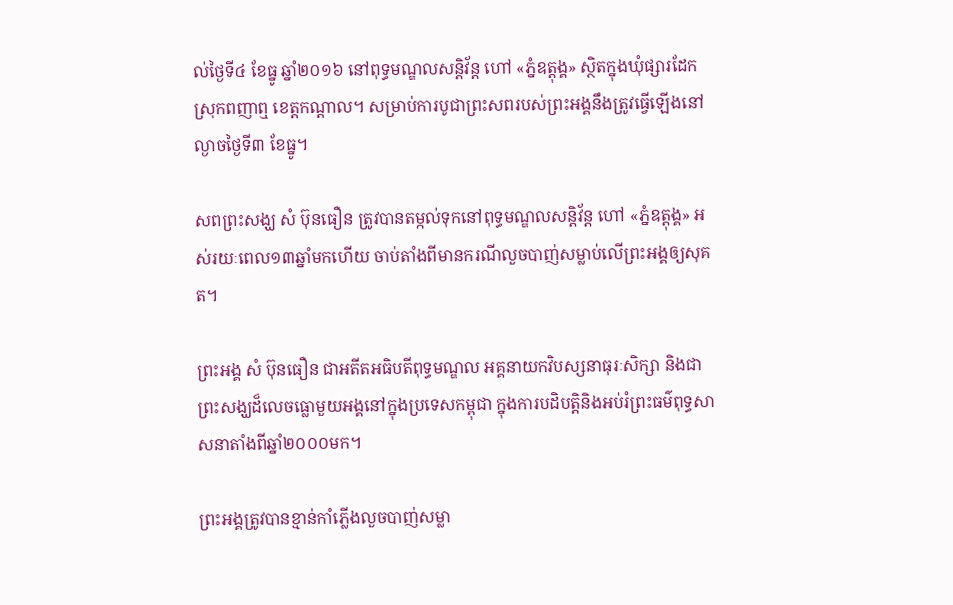ល់ថ្ងៃទី៤ ខែធ្នូ ឆ្នាំ២០១៦ នៅពុទ្ធមណ្ឌលសន្តិវ័ន្ត ហៅ «ភ្នំឧត្ដុង្គ» ស្ថិតក្នុងឃុំផ្សារដែក ស្រុកពញាឮ ខេត្តកណ្ដាល។ សម្រាប់ការបូជាព្រះសពរបស់ព្រះអង្គនឹងត្រូវធ្វើឡើងនៅល្ងាចថ្ងៃទី៣ ខែធ្នូ។

សពព្រះសង្ឃ សំ ប៊ុនធឿន ត្រូវបានតម្កល់ទុកនៅពុទ្ធមណ្ឌលសន្តិវ័ន្ត ហៅ «ភ្នំឧត្ដុង្គ» អស់រយៈពេល១៣ឆ្នាំមកហើយ ចាប់តាំងពីមានករណីលួចបាញ់សម្លាប់លើព្រះអង្គឲ្យសុគត។

ព្រះអង្គ សំ ប៊ុនធឿន ជាអតីតអធិបតីពុទ្ធមណ្ឌល អគ្គនាយកវិបស្សនាធុរៈសិក្សា និងជាព្រះសង្ឃដ៏លេចធ្លោមួយអង្គនៅក្នុងប្រទេសកម្ពុជា ក្នុងការបដិបត្តិនិងអប់រំព្រះធម៌ពុទ្ធសាសនាតាំងពីឆ្នាំ២០០០មក។

ព្រះអង្គត្រូវបានខ្មាន់កាំភ្លើងលួចបាញ់សម្លា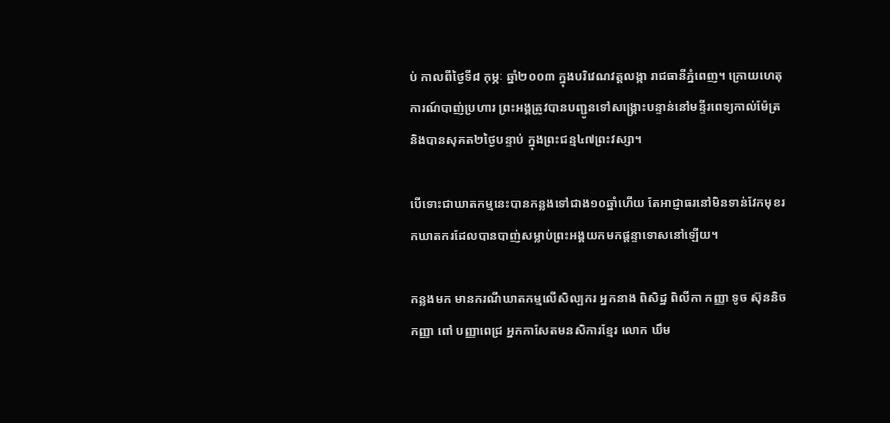ប់ កាលពីថ្ងៃទី៨ កុម្ភៈ ឆ្នាំ២០០៣ ក្នុងបរិវេណវត្តលង្កា រាជធានីភ្នំពេញ។ ក្រោយហេតុការណ៍បាញ់ប្រហារ ព្រះអង្គត្រូវបានបញ្ជូនទៅសង្គ្រោះបន្ទាន់នៅមន្ទីរពេទ្យកាល់ម៉ែត្រ និងបានសុគត២ថ្ងៃបន្ទាប់ ក្នុងព្រះជន្ម៤៧ព្រះវស្សា។

បើទោះជាឃាតកម្មនេះបានកន្លងទៅជាង១០ឆ្នាំហើយ តែអាជ្ញាធរនៅមិនទាន់វែកមុខរកឃាតករដែលបានបាញ់សម្លាប់ព្រះអង្គយកមកផ្តន្ទាទោសនៅឡើយ។

កន្លងមក មានករណីឃាតកម្មលើសិល្បករ អ្នកនាង ពិសិដ្ឋ ពិលីកា កញ្ញា ទូច ស៊ុននិច កញ្ញា ពៅ បញ្ញាពេជ្រ អ្នកកាសែតមនសិការខ្មែរ លោក ឃឹម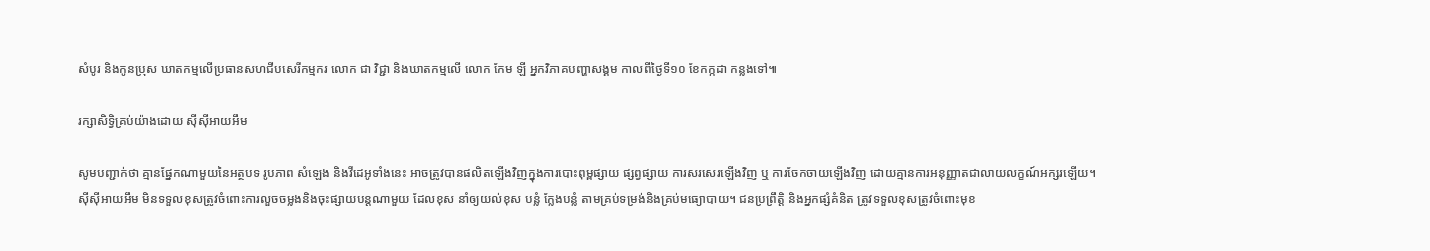សំបូរ និងកូនប្រុស ឃាតកម្មលើប្រធានសហជីបសេរីកម្មករ លោក ជា វិជ្ជា និងឃាតកម្មលើ លោក កែម ឡី អ្នកវិភាគបញ្ហាសង្គម កាលពីថ្ងៃទី១០ ខែកក្កដា កន្លងទៅ៕

រក្សាសិទ្វិគ្រប់យ៉ាងដោយ ស៊ីស៊ីអាយអឹម

សូមបញ្ជាក់ថា គ្មានផ្នែកណាមួយនៃអត្ថបទ រូបភាព សំឡេង និងវីដេអូទាំងនេះ អាចត្រូវបានផលិតឡើងវិញក្នុងការបោះពុម្ពផ្សាយ ផ្សព្វផ្សាយ ការសរសេរឡើងវិញ ឬ ការចែកចាយឡើងវិញ ដោយគ្មានការអនុញ្ញាតជាលាយលក្ខណ៍អក្សរឡើយ។
ស៊ីស៊ីអាយអឹម មិនទទួលខុសត្រូវចំពោះការលួចចម្លងនិងចុះផ្សាយបន្តណាមួយ ដែលខុស នាំឲ្យយល់ខុស បន្លំ ក្លែងបន្លំ តាមគ្រប់ទម្រង់និងគ្រប់មធ្យោបាយ។ ជនប្រព្រឹត្តិ និងអ្នកផ្សំគំនិត ត្រូវទទួលខុសត្រូវចំពោះមុខ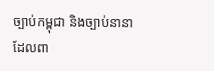ច្បាប់កម្ពុជា និងច្បាប់នានាដែលពា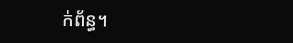ក់ព័ន្ធ។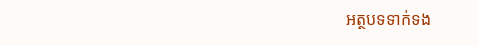អត្ថបទទាក់ទង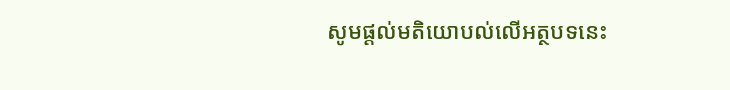សូមផ្ដល់មតិយោបល់លើអត្ថបទនេះ